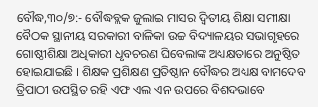ବୌଦ୍ଧ,୩୦/୭:- ବୌଦ୍ଧବ୍ଲକ ଜୁଲାଇ ମାସର ଦ୍ୱିତୀୟ ଶିକ୍ଷା ସମୀକ୍ଷା ବୈଠକ ସ୍ଥାନୀୟ ସରକାରୀ ବାଳିକା ଉଚ୍ଚ ବିଦ୍ୟାଳୟର ସଭାଗୃହରେ ଗୋଷ୍ଠୀଶିକ୍ଷା ଅଧିକାରୀ ଧୃବଚରଣ ଘିବେଲାଙ୍କ ଅଧ୍ୟକ୍ଷତାରେ ଅନୁଷ୍ଠିତ ହୋଇଯାଇଛି । ଶିକ୍ଷକ ପ୍ରଶିକ୍ଷଣ ପ୍ରତିଷ୍ଠାନ ବୌଦ୍ଧର ଅଧ୍ୟକ୍ଷ ବାମଦେବ ତ୍ରିପାଠୀ ଉପସ୍ଥିତ ରହି ଏଫ ଏଲ ଏନ ଉପରେ ବିଶଦଭାବେ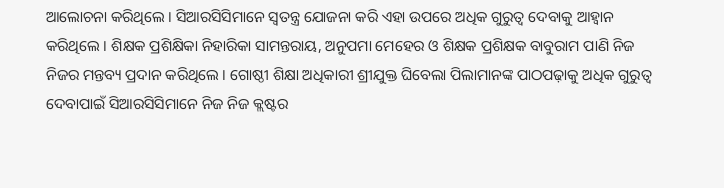ଆଲୋଚନା କରିଥିଲେ । ସିଆରସିସିମାନେ ସ୍ୱତନ୍ତ୍ର ଯୋଜନା କରି ଏହା ଉପରେ ଅଧିକ ଗୁରୁତ୍ୱ ଦେବାକୁ ଆହ୍ୱାନ କରିଥିଲେ । ଶିକ୍ଷକ ପ୍ରଶିକ୍ଷିକା ନିହାରିକା ସାମନ୍ତରାୟ, ଅନୁପମା ମେହେର ଓ ଶିକ୍ଷକ ପ୍ରଶିକ୍ଷକ ବାବୁରାମ ପାଣି ନିଜ ନିଜର ମନ୍ତବ୍ୟ ପ୍ରଦାନ କରିଥିଲେ । ଗୋଷ୍ଠୀ ଶିକ୍ଷା ଅଧିକାରୀ ଶ୍ରୀଯୁକ୍ତ ଘିବେଲା ପିଲାମାନଙ୍କ ପାଠପଢ଼ାକୁ ଅଧିକ ଗୁରୁତ୍ୱ ଦେବାପାଇଁ ସିଆରସିସିମାନେ ନିଜ ନିଜ କ୍ଲଷ୍ଟର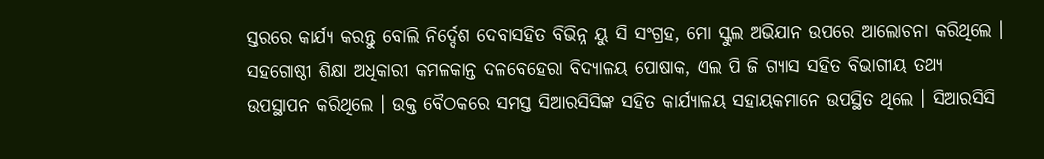ସ୍ତରରେ କାର୍ଯ୍ୟ କରନ୍ତୁ ବୋଲି ନିର୍ଦ୍ଦେଶ ଦେବାସହିତ ବିଭିନ୍ନ ୟୁ ସି ସଂଗ୍ରହ, ମୋ ସ୍କୁଲ ଅଭିଯାନ ଉପରେ ଆଲୋଚନା କରିଥିଲେ । ସହଗୋଷ୍ଠୀ ଶିକ୍ଷା ଅଧିକାରୀ କମଳକାନ୍ତ ଦଳବେହେରା ବିଦ୍ୟାଳୟ ପୋଷାକ, ଏଲ ପି ଜି ଗ୍ୟାସ ସହିତ ବିଭାଗୀୟ ତଥ୍ୟ ଉପସ୍ଥାପନ କରିଥିଲେ । ଉକ୍ତ ବୈଠକରେ ସମସ୍ତ ସିଆରସିସିଙ୍କ ସହିତ କାର୍ଯ୍ୟାଳୟ ସହାୟକମାନେ ଉପସ୍ଥିତ ଥିଲେ । ସିଆରସିସି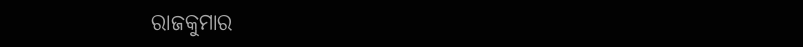ରାଜକୁମାର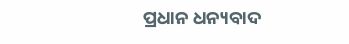ପ୍ରଧାନ ଧନ୍ୟବାଦ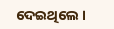ଦେଇଥିଲେ ।